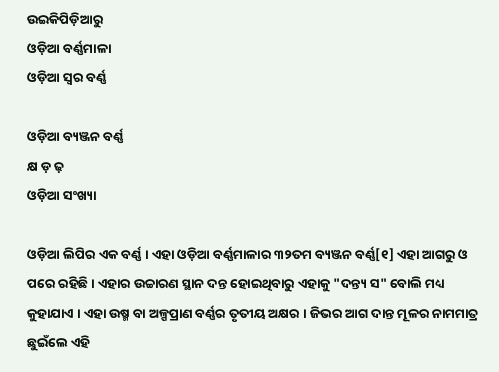ଉଇକିପିଡ଼ିଆ‌ରୁ
ଓଡ଼ିଆ ବର୍ଣ୍ଣମାଳା
ଓଡ଼ିଆ ସ୍ଵର ବର୍ଣ୍ଣ

ଓଡ଼ିଆ ବ୍ୟଞ୍ଜନ ବର୍ଣ୍ଣ
କ୍ଷ ଡ଼ ଢ଼
ଓଡ଼ିଆ ସଂଖ୍ୟା

ଓଡ଼ିଆ ଲିପିର ଏକ ବର୍ଣ୍ଣ । ଏହା ଓଡ଼ିଆ ବର୍ଣ୍ଣମାଳାର ୩୨ତମ ବ୍ୟଞ୍ଜନ ବର୍ଣ୍ଣ[୧] ଏହା ଆଗରୁ ଓ ପରେ ରହିଛି । ଏହାର ଉଚ୍ଚାରଣ ସ୍ଥାନ ଦନ୍ତ ହୋଇଥିବାରୁ ଏହାକୁ "ଦନ୍ତ୍ୟ ସ" ବୋଲି ମଧ୍ୟ କୁହାଯାଏ । ଏହା ଉଷ୍ମ ବା ଅଳ୍ପପ୍ରାଣ ବର୍ଣ୍ଣର ତୃତୀୟ ଅକ୍ଷର । ଜିଭର ଆଗ ଦାନ୍ତ ମୂଳର ନାମମାତ୍ର ଛୁଇଁଲେ ଏହି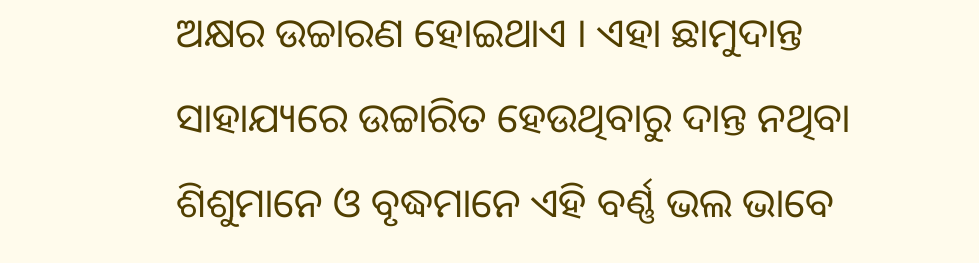ଅକ୍ଷର ଉଚ୍ଚାରଣ ହୋଇଥାଏ । ଏହା ଛାମୁଦାନ୍ତ ସାହାଯ୍ୟରେ ଉଚ୍ଚାରିତ ହେଉଥିବାରୁ ଦାନ୍ତ ନଥିବା ଶିଶୁମାନେ ଓ ବୃଦ୍ଧମାନେ ଏହି ବର୍ଣ୍ଣ ଭଲ ଭାବେ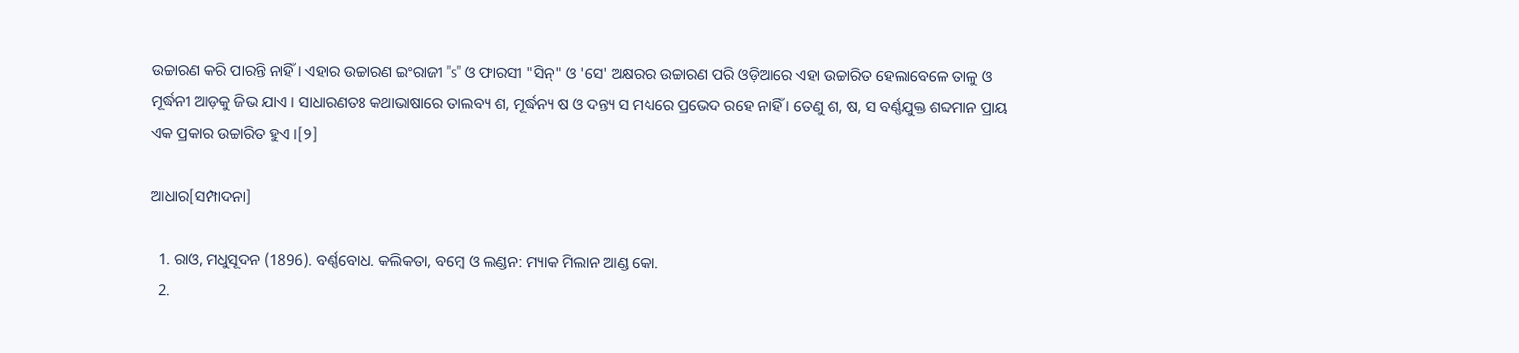ଉଚ୍ଚାରଣ କରି ପାରନ୍ତି ନାହିଁ । ଏହାର ଉଚ୍ଚାରଣ ଇଂରାଜୀ "s" ଓ ଫାରସୀ "ସିନ୍" ଓ 'ସେ' ଅକ୍ଷରର ଉଚ୍ଚାରଣ ପରି ଓଡ଼ିଆରେ ଏହା ଉଚ୍ଚାରିତ ହେଲାବେଳେ ତାଳୁ ଓ ମୂର୍ଦ୍ଧନୀ ଆଡ଼କୁ ଜିଭ ଯାଏ । ସାଧାରଣତଃ କଥାଭାଷାରେ ତାଲବ୍ୟ ଶ, ମୂର୍ଦ୍ଧନ୍ୟ ଷ ଓ ଦନ୍ତ୍ୟ ସ ମଧ୍ୟରେ ପ୍ରଭେଦ ରହେ ନାହିଁ । ତେଣୁ ଶ, ଷ, ସ ବର୍ଣ୍ଣଯୁକ୍ତ ଶବ୍ଦମାନ ପ୍ରାୟ ଏକ ପ୍ରକାର ଉଚ୍ଚାରିତ ହୁଏ ।[୨]

ଆଧାର[ସମ୍ପାଦନା]

  1. ରାଓ, ମଧୁସୂଦନ (1896). ବର୍ଣ୍ଣବୋଧ. କଲିକତା, ବମ୍ବେ ଓ ଲଣ୍ଡନ: ମ୍ୟାକ ମିଲାନ ଆଣ୍ଡ କୋ.
  2.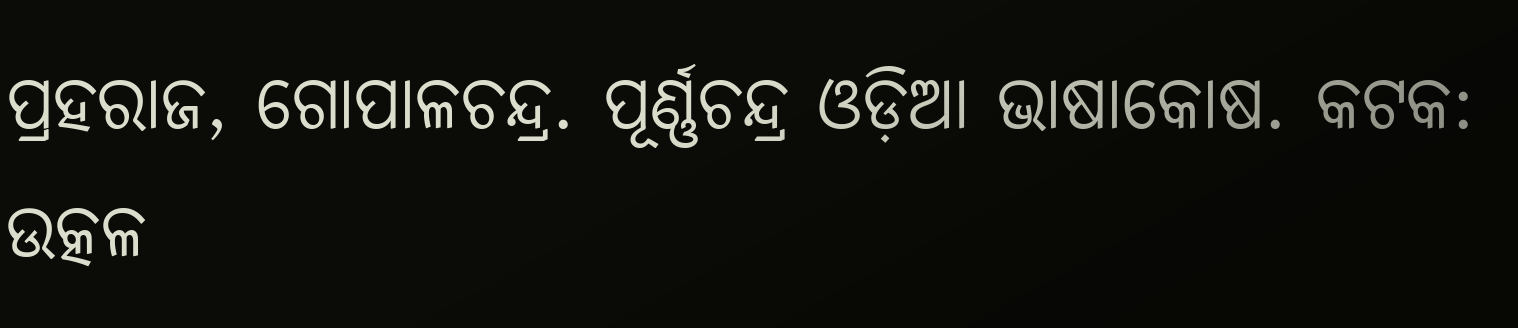ପ୍ରହରାଜ, ଗୋପାଳଚନ୍ଦ୍ର. ପୂର୍ଣ୍ଣଚନ୍ଦ୍ର ଓଡ଼ିଆ ଭାଷାକୋଷ. କଟକ: ଉତ୍କଳ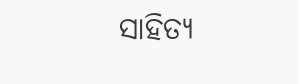ସାହିତ୍ୟ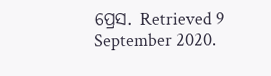ପ୍ରେସ. Retrieved 9 September 2020.